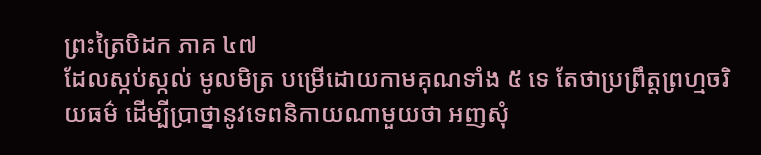ព្រះត្រៃបិដក ភាគ ៤៧
ដែលស្កប់ស្កល់ មូលមិត្រ បម្រើដោយកាមគុណទាំង ៥ ទេ តែថាប្រព្រឹត្តព្រហ្មចរិយធម៌ ដើម្បីប្រាថ្នានូវទេពនិកាយណាមួយថា អញសុំ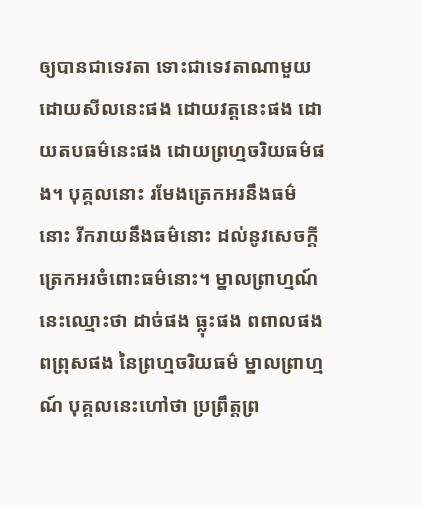ឲ្យបានជាទេវតា ទោះជាទេវតាណាមួយ ដោយសីលនេះផង ដោយវត្តនេះផង ដោយតបធម៌នេះផង ដោយព្រហ្មចរិយធម៌ផង។ បុគ្គលនោះ រមែងត្រេកអរនឹងធម៌នោះ រីករាយនឹងធម៌នោះ ដល់នូវសេចក្តីត្រេកអរចំពោះធម៌នោះ។ ម្នាលព្រាហ្មណ៍ នេះឈ្មោះថា ដាច់ផង ធ្លុះផង ពពាលផង ពព្រុសផង នៃព្រហ្មចរិយធម៌ ម្នាលព្រាហ្មណ៍ បុគ្គលនេះហៅថា ប្រព្រឹត្តព្រ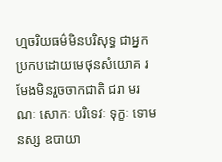ហ្មចរិយធម៌មិនបរិសុទ្ធ ជាអ្នកប្រកបដោយមេថុនសំយោគ រមែងមិនរួចចាកជាតិ ជរា មរណៈ សោកៈ បរិទេវៈ ទុក្ខៈ ទោមនស្ស ឧបាយា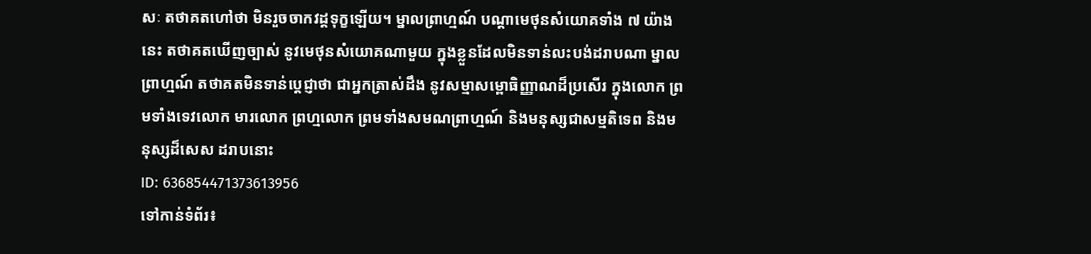សៈ តថាគតហៅថា មិនរួចចាកវដ្តទុក្ខឡើយ។ ម្នាលព្រាហ្មណ៍ បណ្តាមេថុនសំយោគទាំង ៧ យ៉ាងនេះ តថាគតឃើញច្បាស់ នូវមេថុនសំយោគណាមួយ ក្នុងខ្លួនដែលមិនទាន់លះបង់ដរាបណា ម្នាលព្រាហ្មណ៍ តថាគតមិនទាន់ប្តេជ្ញាថា ជាអ្នកត្រាស់ដឹង នូវសម្មាសម្ពោធិញ្ញាណដ៏ប្រសើរ ក្នុងលោក ព្រមទាំងទេវលោក មារលោក ព្រហ្មលោក ព្រមទាំងសមណព្រាហ្មណ៍ និងមនុស្សជាសម្មតិទេព និងមនុស្សដ៏សេស ដរាបនោះ
ID: 636854471373613956
ទៅកាន់ទំព័រ៖